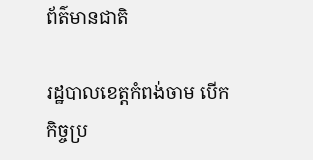ព័ត៌មានជាតិ

រដ្ឋបាលខេត្តកំពង់ចាម បើកកិច្ចប្រ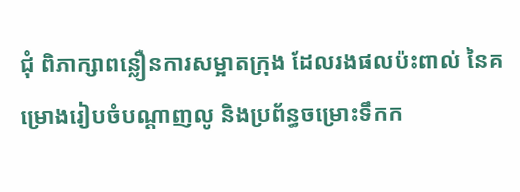ជុំ ពិភាក្សាពន្លឿនការសម្អាតក្រុង ដែលរងផលប៉ះពាល់ នៃគម្រោងរៀបចំបណ្ដាញលូ និងប្រព័ន្ធចម្រោះទឹកក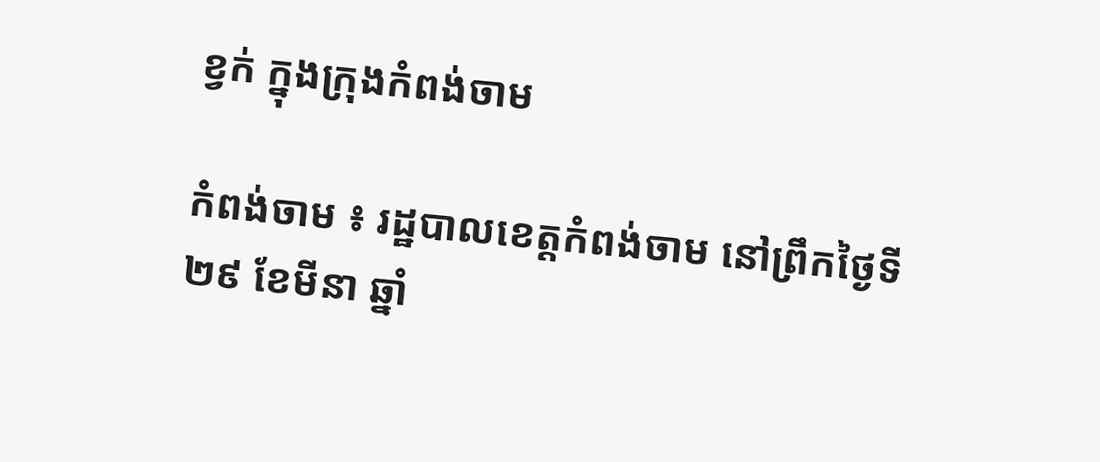ខ្វក់ ក្នុងក្រុងកំពង់ចាម

កំពង់ចាម ៖ រដ្ឋបាលខេត្តកំពង់ចាម នៅព្រឹកថ្ងៃទី ២៩ ខែមីនា ឆ្នាំ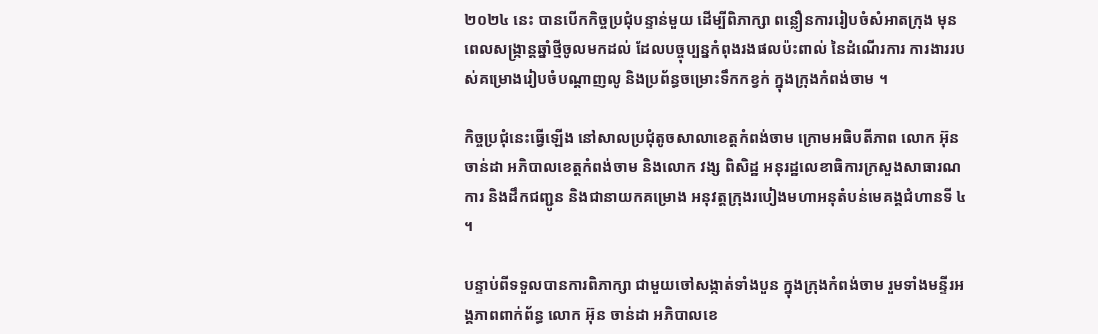២០២៤ នេះ បានបើកកិច្ចប្រជុំបន្ទាន់មួយ ដើម្បីពិភាក្សា ពន្លឿនការរៀបចំសំអាតក្រុង មុនពេលសង្ក្រាន្តឆ្នាំថ្មីចូលមកដល់ ដែលបច្ចុប្បន្នកំពុងរងផលប៉ះពាល់ នៃដំណើរការ ការងាររបស់គម្រោងរៀបចំបណ្ដាញលូ និងប្រព័ន្ធចម្រោះទឹកកខ្វក់ ក្នុងក្រុងកំពង់ចាម ។

កិច្ចប្រជុំនេះធ្វើឡើង នៅសាលប្រជុំតូចសាលាខេត្តកំពង់ចាម ក្រោមអធិបតីភាព លោក អ៊ុន ចាន់ដា អភិបាលខេត្តកំពង់ចាម និងលោក វង្ស ពិសិដ្ឋ អនុរដ្ឋលេខាធិការក្រសួងសាធារណការ និងដឹកជញ្ជូន និងជានាយកគម្រោង អនុវត្តក្រុងរបៀងមហាអនុតំបន់មេគង្គជំហានទី ៤ ។

បន្ទាប់ពីទទួលបានការពិភាក្សា ជាមួយចៅសង្កាត់ទាំងបួន ក្នុងក្រុងកំពង់ចាម រួមទាំងមន្ទីរអង្គភាពពាក់ព័ន្ធ លោក អ៊ុន ចាន់ដា អភិបាលខេ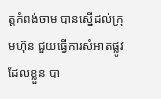ត្តកំពង់ចាម បានស្នើដល់ក្រុមហ៊ុន ជួយធ្វើការសំអាតផ្លូវ ដែលខ្លួន បា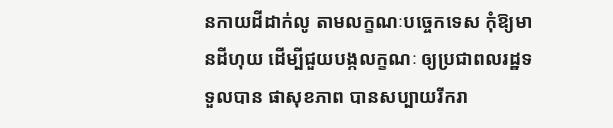នកាយដីដាក់លូ តាមលក្ខណៈបច្ចេកទេស កុំឱ្យមានដីហុយ ដើម្បីជួយបង្កលក្ខណៈ ឲ្យប្រជាពលរដ្ឋទទួលបាន ផាសុខភាព បានសប្បាយរីករា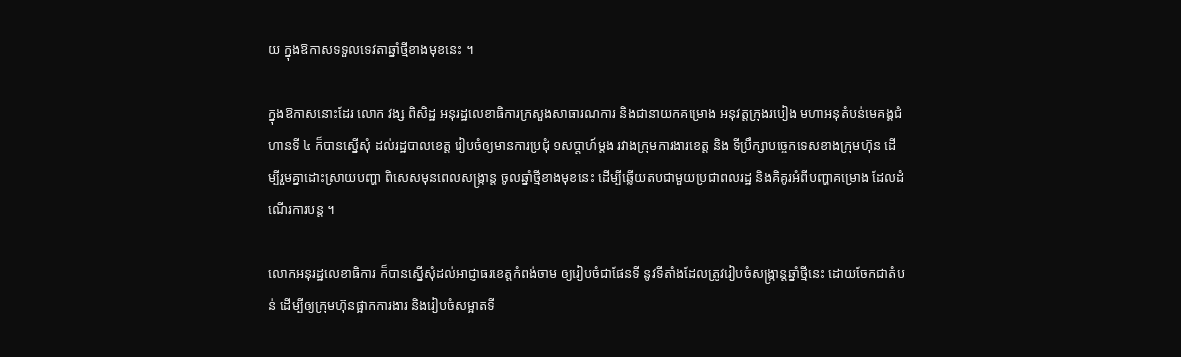យ ក្នុងឱកាសទទួលទេវតាឆ្នាំថ្មីខាងមុខនេះ ។

ក្នុងឱកាសនោះដែរ លោក វង្ស ពិសិដ្ឋ អនុរដ្ឋលេខាធិការក្រសួងសាធារណការ និងជានាយកគម្រោង អនុវត្តក្រុងរបៀង មហាអនុតំបន់មេគង្គជំហានទី ៤ ក៏បានស្នើសុំ ដល់រដ្ឋបាលខេត្ត រៀបចំឲ្យមានការប្រជុំ ១សប្តាហ៍ម្តង រវាងក្រុមការងារខេត្ត និង ទីប្រឹក្សាបច្ចេកទេសខាងក្រុមហ៊ុន ដើម្បីរួមគ្នាដោះស្រាយបញ្ហា ពិសេសមុនពេលសង្ក្រាន្ត ចូលឆ្នាំថ្មីខាងមុខនេះ ដើម្បីឆ្លើយតបជាមួយប្រជាពលរដ្ឋ និងគិគូរអំពីបញ្ហាគម្រោង ដែលដំណើរការបន្ត ។

លោកអនុរដ្ឋលេខាធិការ ក៏បានស្នើសុំដល់អាជ្ញាធរខេត្តកំពង់ចាម ឲ្យរៀបចំជាផែនទី នូវទីតាំងដែលត្រូវរៀបចំសង្ក្រាន្តឆ្នាំថ្មីនេះ ដោយចែកជាតំបន់ ដើម្បីឲ្យក្រុមហ៊ុនផ្អាកការងារ និងរៀបចំសម្អាតទី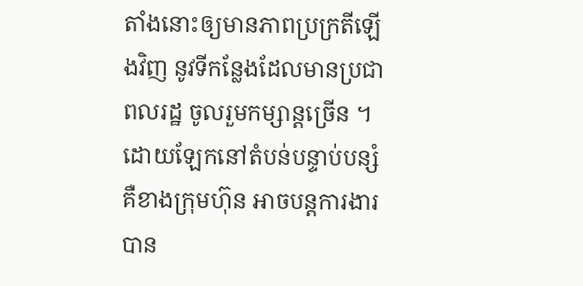តាំងនោះឲ្យមានភាពប្រក្រតីឡើងវិញ នូវទីកន្លែងដែលមានប្រជាពលរដ្ឋ ចូលរួមកម្សាន្តច្រើន ។ ដោយឡែកនៅតំបន់បន្ទាប់បន្សំ គឺខាងក្រុមហ៊ុន អាចបន្តការងារបាន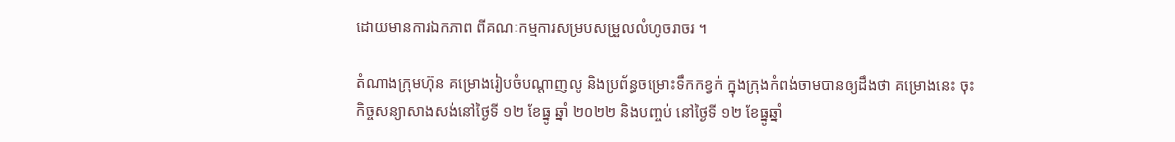ដោយមានការឯកភាព ពីគណៈកម្មការសម្របសម្រួលលំហូចរាចរ ។

តំណាងក្រុមហ៊ុន គម្រោងរៀបចំបណ្ដាញលូ និងប្រព័ន្ធចម្រោះទឹកកខ្វក់ ក្នុងក្រុងកំពង់ចាមបានឲ្យដឹងថា គម្រោងនេះ ចុះកិច្ចសន្យាសាងសង់នៅថ្ងៃទី ១២ ខែធ្នូ ឆ្នាំ ២០២២ និងបញ្ចប់ នៅថ្ងៃទី ១២ ខែធ្នូឆ្នាំ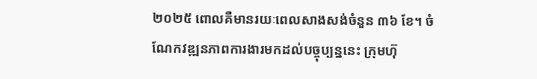២០២៥ ពោលគឺមានរយៈពេលសាងសង់ចំនួន ៣៦ ខែ។ ចំណែកវឌ្ឍនភាពការងារមកដល់បច្ចុប្បន្ននេះ ក្រុមហ៊ុ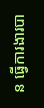ន ធ្វើការងារបា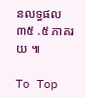នលទ្ធផល ៣៥ .៥ ភាគរយ ៕

To Top